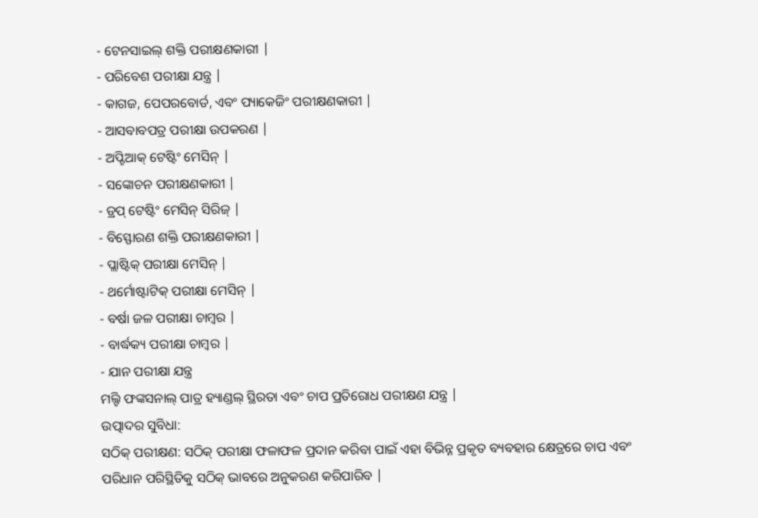- ଟେନସାଇଲ୍ ଶକ୍ତି ପରୀକ୍ଷଣକାରୀ |
- ପରିବେଶ ପରୀକ୍ଷା ଯନ୍ତ୍ର |
- କାଗଜ, ପେପରବୋର୍ଡ, ଏବଂ ପ୍ୟାକେଜିଂ ପରୀକ୍ଷଣକାରୀ |
- ଆସବାବପତ୍ର ପରୀକ୍ଷା ଉପକରଣ |
- ଅପ୍ଟିଆକ୍ ଟେଷ୍ଟିଂ ମେସିନ୍ |
- ସଙ୍କୋଚନ ପରୀକ୍ଷଣକାରୀ |
- ଡ୍ରପ୍ ଟେଷ୍ଟିଂ ମେସିନ୍ ସିରିଜ୍ |
- ବିସ୍ଫୋରଣ ଶକ୍ତି ପରୀକ୍ଷଣକାରୀ |
- ପ୍ଲାଷ୍ଟିକ୍ ପରୀକ୍ଷା ମେସିନ୍ |
- ଥର୍ମୋଷ୍ଟାଟିକ୍ ପରୀକ୍ଷା ମେସିନ୍ |
- ବର୍ଷା ଜଳ ପରୀକ୍ଷା ଚାମ୍ବର |
- ବାର୍ଦ୍ଧକ୍ୟ ପରୀକ୍ଷା ଚାମ୍ବର |
- ଯାନ ପରୀକ୍ଷା ଯନ୍ତ୍ର
ମଲ୍ଟି ଫଙ୍କସନାଲ୍ ପାତ୍ର ହ୍ୟାଣ୍ଡଲ୍ ସ୍ଥିରତା ଏବଂ ଚାପ ପ୍ରତିରୋଧ ପରୀକ୍ଷଣ ଯନ୍ତ୍ର |
ଉତ୍ପାଦର ସୁବିଧା:
ସଠିକ୍ ପରୀକ୍ଷଣ: ସଠିକ୍ ପରୀକ୍ଷା ଫଳାଫଳ ପ୍ରଦାନ କରିବା ପାଇଁ ଏହା ବିଭିନ୍ନ ପ୍ରକୃତ ବ୍ୟବହାର କ୍ଷେତ୍ରରେ ଚାପ ଏବଂ ପରିଧାନ ପରିସ୍ଥିତିକୁ ସଠିକ୍ ଭାବରେ ଅନୁକରଣ କରିପାରିବ |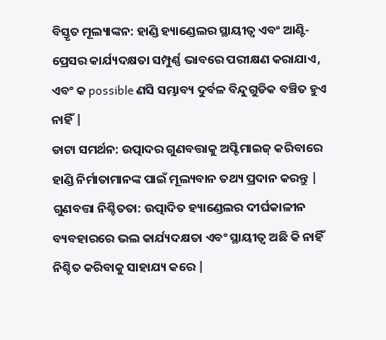ବିସ୍ତୃତ ମୂଲ୍ୟାଙ୍କନ: ହାଣ୍ଡି ହ୍ୟାଣ୍ଡେଲର ସ୍ଥାୟୀତ୍ୱ ଏବଂ ଆଣ୍ଟି-ପ୍ରେସର କାର୍ଯ୍ୟଦକ୍ଷତା ସମ୍ପୁର୍ଣ୍ଣ ଭାବରେ ପରୀକ୍ଷଣ କରାଯାଏ, ଏବଂ କ possible ଣସି ସମ୍ଭାବ୍ୟ ଦୁର୍ବଳ ବିନ୍ଦୁଗୁଡିକ ବଞ୍ଚିତ ହୁଏ ନାହିଁ |
ଡାଟା ସମର୍ଥନ: ଉତ୍ପାଦର ଗୁଣବତ୍ତାକୁ ଅପ୍ଟିମାଇଜ୍ କରିବାରେ ହାଣ୍ଡି ନିର୍ମାତାମାନଙ୍କ ପାଇଁ ମୂଲ୍ୟବାନ ତଥ୍ୟ ପ୍ରଦାନ କରନ୍ତୁ |
ଗୁଣବତ୍ତା ନିଶ୍ଚିତତା: ଉତ୍ପାଦିତ ହ୍ୟାଣ୍ଡେଲର ଦୀର୍ଘକାଳୀନ ବ୍ୟବହାରରେ ଭଲ କାର୍ଯ୍ୟଦକ୍ଷତା ଏବଂ ସ୍ଥାୟୀତ୍ୱ ଅଛି କି ନାହିଁ ନିଶ୍ଚିତ କରିବାକୁ ସାହାଯ୍ୟ କରେ |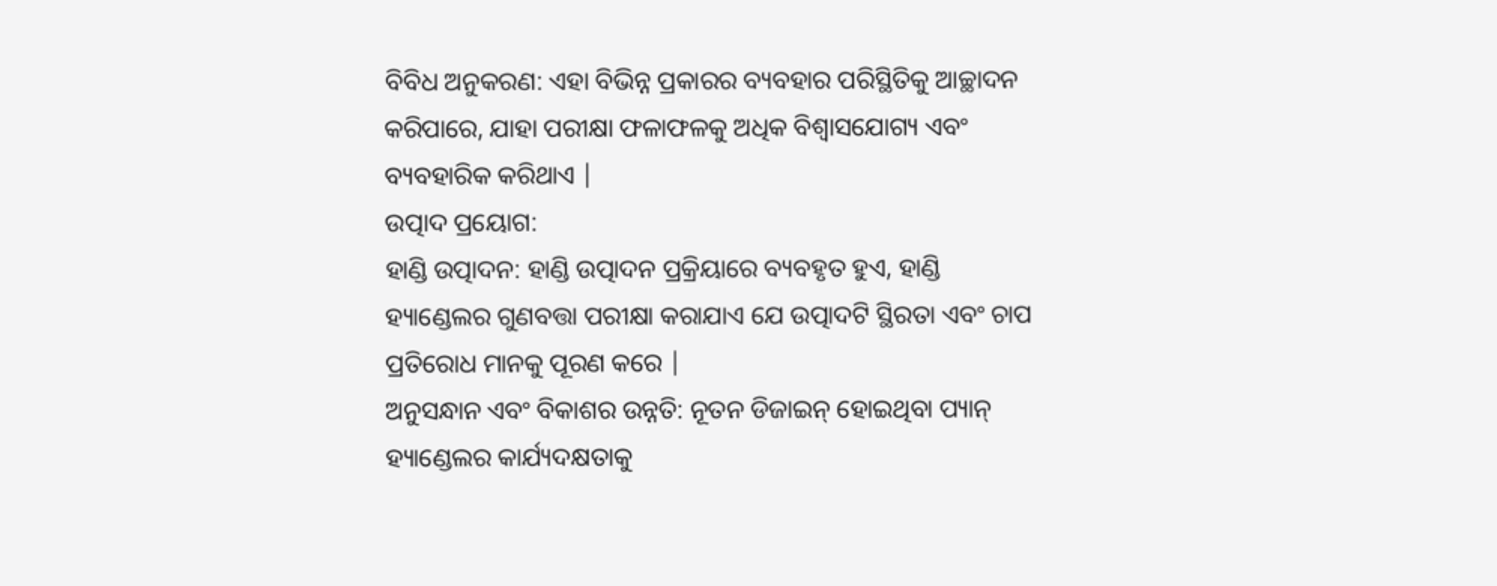ବିବିଧ ଅନୁକରଣ: ଏହା ବିଭିନ୍ନ ପ୍ରକାରର ବ୍ୟବହାର ପରିସ୍ଥିତିକୁ ଆଚ୍ଛାଦନ କରିପାରେ, ଯାହା ପରୀକ୍ଷା ଫଳାଫଳକୁ ଅଧିକ ବିଶ୍ୱାସଯୋଗ୍ୟ ଏବଂ ବ୍ୟବହାରିକ କରିଥାଏ |
ଉତ୍ପାଦ ପ୍ରୟୋଗ:
ହାଣ୍ଡି ଉତ୍ପାଦନ: ହାଣ୍ଡି ଉତ୍ପାଦନ ପ୍ରକ୍ରିୟାରେ ବ୍ୟବହୃତ ହୁଏ, ହାଣ୍ଡି ହ୍ୟାଣ୍ଡେଲର ଗୁଣବତ୍ତା ପରୀକ୍ଷା କରାଯାଏ ଯେ ଉତ୍ପାଦଟି ସ୍ଥିରତା ଏବଂ ଚାପ ପ୍ରତିରୋଧ ମାନକୁ ପୂରଣ କରେ |
ଅନୁସନ୍ଧାନ ଏବଂ ବିକାଶର ଉନ୍ନତି: ନୂତନ ଡିଜାଇନ୍ ହୋଇଥିବା ପ୍ୟାନ୍ ହ୍ୟାଣ୍ଡେଲର କାର୍ଯ୍ୟଦକ୍ଷତାକୁ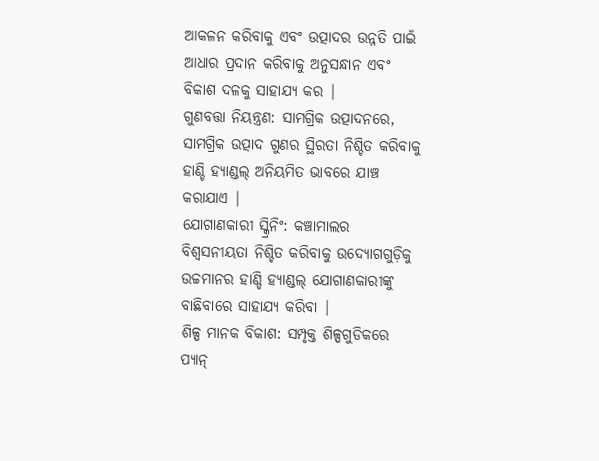ଆକଳନ କରିବାକୁ ଏବଂ ଉତ୍ପାଦର ଉନ୍ନତି ପାଇଁ ଆଧାର ପ୍ରଦାନ କରିବାକୁ ଅନୁସନ୍ଧାନ ଏବଂ ବିକାଶ ଦଳକୁ ସାହାଯ୍ୟ କର |
ଗୁଣବତ୍ତା ନିୟନ୍ତ୍ରଣ: ସାମଗ୍ରିକ ଉତ୍ପାଦନରେ, ସାମଗ୍ରିକ ଉତ୍ପାଦ ଗୁଣର ସ୍ଥିରତା ନିଶ୍ଚିତ କରିବାକୁ ହାଣ୍ଡି ହ୍ୟାଣ୍ଡଲ୍ ଅନିୟମିତ ଭାବରେ ଯାଞ୍ଚ କରାଯାଏ |
ଯୋଗାଣକାରୀ ସ୍କ୍ରିନିଂ: କଞ୍ଚାମାଲର ବିଶ୍ୱସନୀୟତା ନିଶ୍ଚିତ କରିବାକୁ ଉଦ୍ୟୋଗଗୁଡ଼ିକୁ ଉଚ୍ଚମାନର ହାଣ୍ଡି ହ୍ୟାଣ୍ଡଲ୍ ଯୋଗାଣକାରୀଙ୍କୁ ବାଛିବାରେ ସାହାଯ୍ୟ କରିବା |
ଶିଳ୍ପ ମାନକ ବିକାଶ: ସମ୍ପୃକ୍ତ ଶିଳ୍ପଗୁଡିକରେ ପ୍ୟାନ୍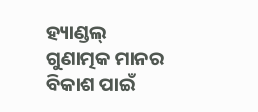ହ୍ୟାଣ୍ଡଲ୍ ଗୁଣାତ୍ମକ ମାନର ବିକାଶ ପାଇଁ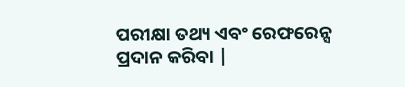ପରୀକ୍ଷା ତଥ୍ୟ ଏବଂ ରେଫରେନ୍ସ ପ୍ରଦାନ କରିବା |